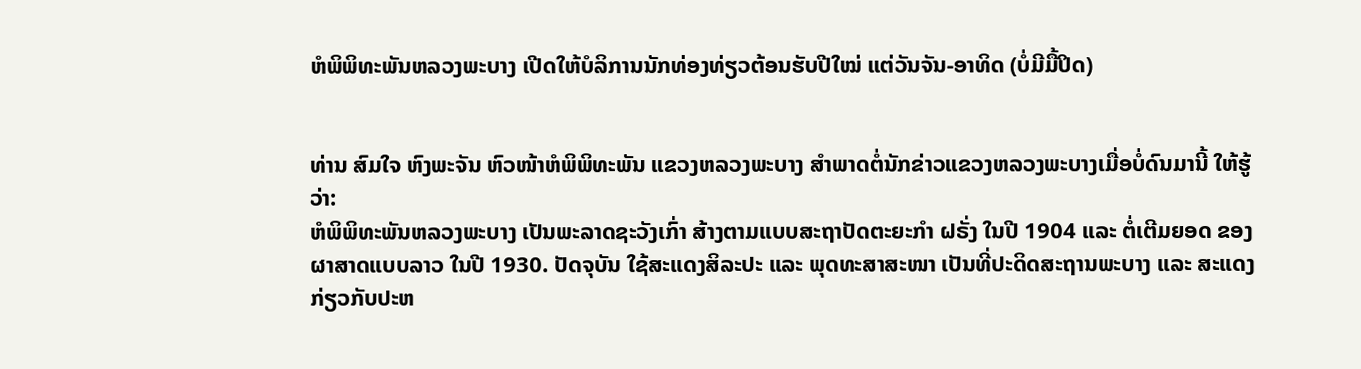ຫໍພິພິທະພັນຫລວງພະບາງ ເປີດໃຫ້ບໍລິການນັກທ່ອງທ່ຽວຕ້ອນຮັບປີໃໝ່ ແຕ່ວັນຈັນ-ອາທິດ (ບໍ່ມີມື້ປິດ)


ທ່ານ ສົມໃຈ ຫົງພະຈັນ ຫົວໜ້າຫໍພິພິທະພັນ ແຂວງຫລວງພະບາງ ສຳພາດຕໍ່ນັກຂ່າວແຂວງຫລວງພະບາງເມື່ອບໍ່ດົນມານີ້ ໃຫ້ຮູ້ວ່າ:
ຫໍພິພິທະພັນຫລວງພະບາງ ເປັນພະລາດຊະວັງເກົ່າ ສ້າງຕາມແບບສະຖາປັດຕະຍະກຳ ຝຣັ່ງ ໃນປີ 1904 ແລະ ຕໍ່ເຕີມຍອດ ຂອງຜາສາດແບບລາວ ໃນປີ 1930. ປັດຈຸບັນ ໃຊ້ສະແດງສິລະປະ ແລະ ພຸດທະສາສະໜາ ເປັນທີ່ປະດິດສະຖານພະບາງ ແລະ ສະແດງກ່ຽວກັບປະຫ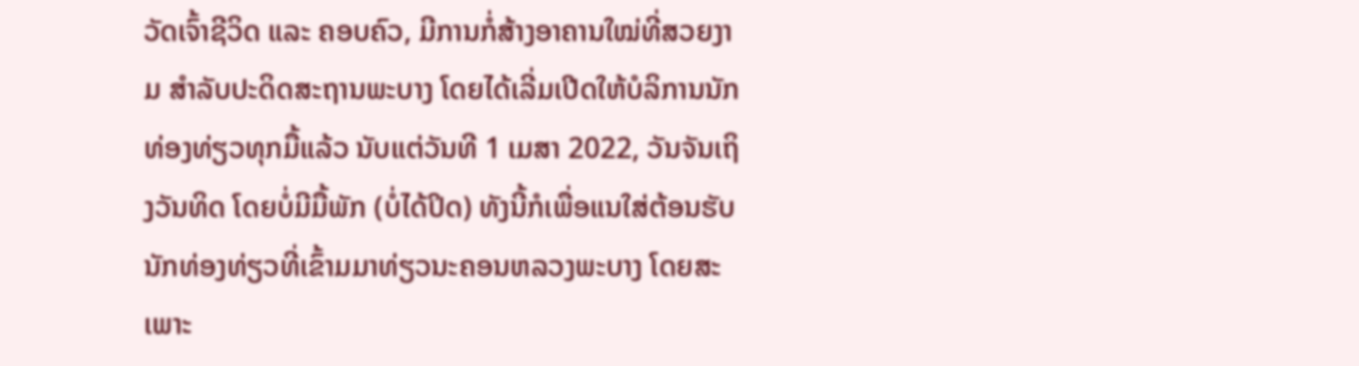ວັດເຈົ້າຊີວິດ ແລະ ຄອບຄົວ, ມີການກໍ່ສ້າງອາຄານໃໝ່ທີ່ສວຍງາມ ສຳລັບປະດິດສະຖານພະບາງ ໂດຍໄດ້ເລີ່ມເປີດໃຫ້ບໍລິການນັກທ່ອງທ່ຽວທຸກມື້ແລ້ວ ນັບແຕ່ວັນທີ 1 ເມສາ 2022, ວັນຈັນເຖິງວັນທິດ ໂດຍບໍ່ມີມື້ພັກ (ບໍ່ໄດ້ປິດ) ທັງນີ້ກໍເພື່ອແນໃສ່ຕ້ອນຮັບນັກທ່ອງທ່ຽວທີ່ເຂົ້າມມາທ່ຽວນະຄອນຫລວງພະບາງ ໂດຍສະເພາະ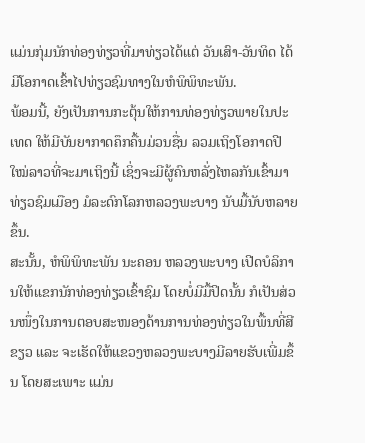ແມ່ນກຸ່ມນັກທ່ອງທ່ຽວທີ່ມາທ່ຽວໄດ້ແຕ່ ວັນເສົາ-ວັນທິດ ໄດ້ມີໂອກາດເຂົ້າໄປທ່ຽວຊົມທາງໃນຫໍພິພິທະພັນ.
ພ້ອມນີ້, ຍັງເປັນການກະຕຸ້ນໃຫ້ການທ່ອງທ່ຽວພາຍໃນປະເທດ ໃຫ້ມີບັນຍາກາດຄຶກຄື້ນມ່ວນຊື່ນ ລວມເຖິງໂອກາດປີໃໝ່ລາວທີ່ຈະມາເຖິງນີ້ ເຊິ່ງຈະມີຜູ້ຄົນຫລັ່ງໄຫລກັນເຂົ້າມາທ່ຽວຊົມເມືອງ ມໍລະດົກໂລກຫລວງພະບາງ ນັບມື້ນັບຫລາຍຂຶ້ນ.
ສະນັ້ນ, ຫໍພິພິທະພັນ ນະຄອນ ຫລວງພະບາງ ເປີດບໍລິການໃຫ້ແຂກນັກທ່ອງທ່ຽວເຂົ້າຊົມ ໂດຍບໍ່ມີມື້ປິດນັ້ນ ກໍເປັນສ່ວນໜຶ່ງໃນການຕອບສະໜອງດ້ານການທ່ອງທ່ຽວໃນພື້ນທີ່ສີຂຽວ ແລະ ຈະເຮັດໃຫ້ແຂວງຫລວງພະບາງມີລາຍຮັບເພີ່ມຂຶ້ນ ໂດຍສະເພາະ ແມ່ນ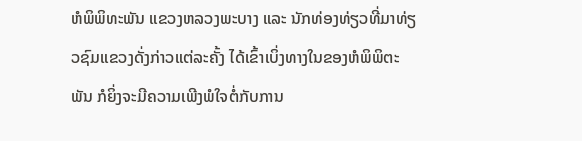ຫໍພິພິທະພັນ ແຂວງຫລວງພະບາງ ແລະ ນັກທ່ອງທ່ຽວທີ່ມາທ່ຽວຊົມແຂວງດັ່ງກ່າວແຕ່ລະຄັ້ງ ໄດ້ເຂົ້າເບິ່ງທາງໃນຂອງຫໍພິພິຕະພັນ ກໍຍິ່ງຈະມີຄວາມເພີງພໍໃຈຕໍ່ກັບການ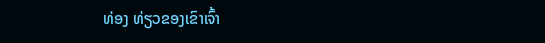ທ່ອງ ທ່ຽວຂອງເຂົາເຈົ້າ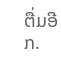ຕື່ມອີກ.